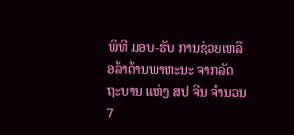ພິທີ ມອບ-ຮັບ ການຊ່ວຍເຫລືອລ້າດ້ານພາຫະນະ ຈາກລັດຖະບານ ແຫ່ງ ສປ ຈີນ ຈຳນວນ 7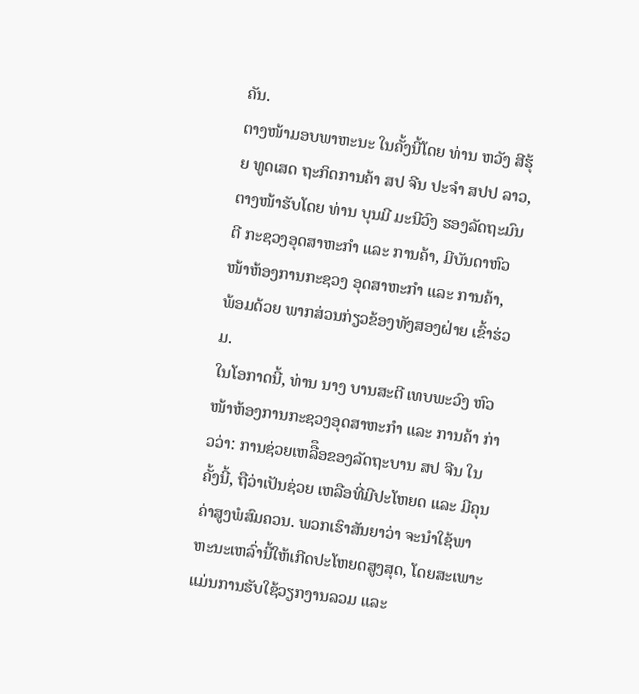ຄັນ.
ຕາງໜ້າມອບພາຫະນະ ໃນຄັ້ງນີ້ໂດຍ ທ່ານ ຫວັງ ສີຮຸ້ຍ ທູດເສດ ຖະກິດການຄ້າ ສປ ຈີນ ປະຈໍາ ສປປ ລາວ, ຕາງໜ້າຮັບໂດຍ ທ່ານ ບຸນມີ ມະນີວົງ ຮອງລັດຖະມົນຕີ ກະຊວງອຸດສາຫະກໍາ ແລະ ການຄ້າ, ມີບັນດາຫົວໜ້າຫ້ອງການກະຊວງ ອຸດສາຫະກໍາ ແລະ ການຄ້າ, ພ້ອມດ້ວຍ ພາກສ່ວນກ່ຽວຂ້ອງທັງສອງຝ່າຍ ເຂົ້າຮ່ວມ.
ໃນໂອກາດນີ້, ທ່ານ ນາງ ບານສະຕີ ເທບພະວົງ ຫົວໜ້າຫ້ອງການກະຊວງອຸດສາຫະກໍາ ແລະ ການຄ້າ ກ່າວວ່າ: ການຊ່ວຍເຫລືຶອຂອງລັດຖະບານ ສປ ຈີນ ໃນຄັ້ງນີ້, ຖືວ່າເປັນຊ່ວຍ ເຫລືອທີ່ມີປະໂຫຍດ ແລະ ມີຄຸນຄ່າສູງພໍສົມຄວນ. ພວກເຮົາສັນຍາວ່າ ຈະນຳໃຊ້ພາຫະນະເຫລົ່ານີ້ໃຫ້ເກີດປະໂຫຍດສູງສຸດ, ໂດຍສະເພາະ ແມ່ນການຮັບໃຊ້ວຽກງານລວມ ແລະ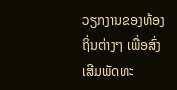ວຽກງານຂອງທ້ອງ ຖິ່ນຕ່າງໆ ເພື່ອສົ່ງເສີມພັດທະ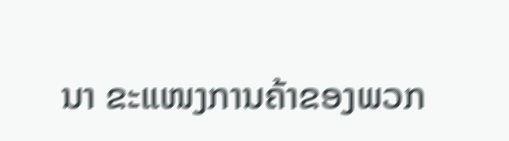ນາ ຂະແໜງການຄ້າຂອງພວກ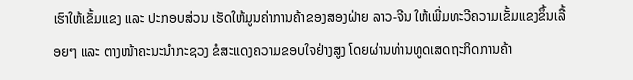ເຮົາໃຫ້ເຂັ້ມແຂງ ແລະ ປະກອບສ່ວນ ເຮັດໃຫ້ມູນຄ່າການຄ້າຂອງສອງຝ່າຍ ລາວ-ຈີນ ໃຫ້ເພີ່ມທະວີຄວາມເຂັ້ມແຂງຂຶ້ນເລື້ອຍໆ ແລະ ຕາງໜ້າຄະນະນໍາກະຊວງ ຂໍສະແດງຄວາມຂອບໃຈຢ່າງສູງ ໂດຍຜ່ານທ່ານທູດເສດຖະກິດການຄ້າ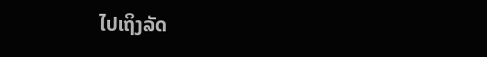ໄປເຖິງລັດ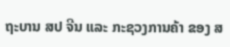ຖະບານ ສປ ຈີນ ແລະ ກະຊວງການຄ້າ ຂອງ ສ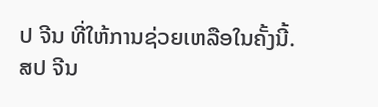ປ ຈີນ ທີ່ໃຫ້ການຊ່ວຍເຫລືອໃນຄັ້ງນີ້.
ສປ ຈີນ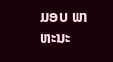ມອບ ພາຫະນະ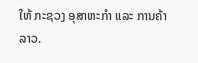ໃຫ້ ກະຊວງ ອຸສາຫະກຳ ແລະ ການຄ້າ ລາວ.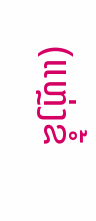(ແຫຼ່ງຂໍ້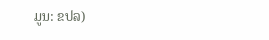ມູນ: ຂປລ)